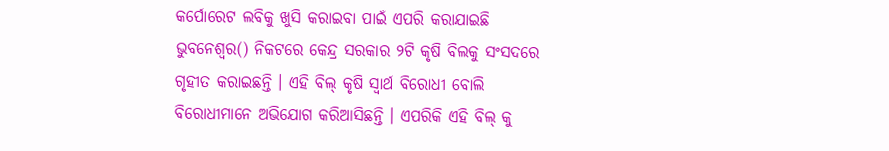କର୍ପୋରେଟ ଲବିକୁ ଖୁସି କରାଇବା ପାଇଁ ଏପରି କରାଯାଇଛି
ଭୁବନେଶ୍ୱର() ନିକଟରେ କେନ୍ଦ୍ର ସରକାର ୨ଟି କୃଷି ବିଲକୁ ସଂସଦରେ ଗୃହୀତ କରାଇଛନ୍ତି । ଏହି ବିଲ୍ କୃଷି ସ୍ୱାର୍ଥ ବିରୋଧୀ ବୋଲି ବିରୋଧୀମାନେ ଅଭିଯୋଗ କରିଆସିଛନ୍ତି । ଏପରିକି ଏହି ବିଲ୍ କୁ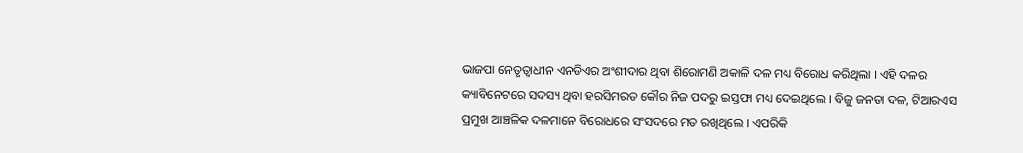ଭାଜପା ନେତୃତ୍ୱାଧୀନ ଏନଡିଏର ଅଂଶୀଦାର ଥିବା ଶିରୋମଣି ଅକାଳି ଦଳ ମଧ୍ୟ ବିରୋଧ କରିଥିଲା । ଏହି ଦଳର କ୍ୟାବିନେଟରେ ସଦସ୍ୟ ଥିବା ହରସିମରତ କୌର ନିଜ ପଦରୁ ଇସ୍ତଫା ମଧ୍ୟ ଦେଇଥିଲେ । ବିଜୁ ଜନତା ଦଳ, ଟିଆରଏସ ପ୍ରମୁଖ ଆଞ୍ଚଳିକ ଦଳମାନେ ବିରୋଧରେ ସଂସଦରେ ମତ ରଖିଥିଲେ । ଏପରିକି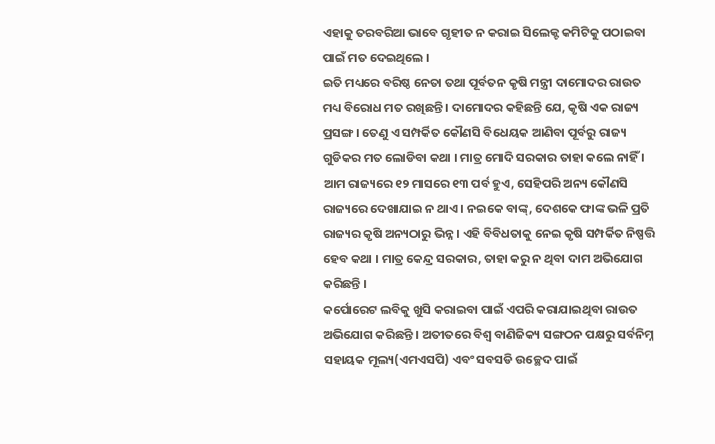ଏହାକୁ ତରବରିଆ ଭାବେ ଗୃହୀତ ନ କରାଇ ସିଲେକ୍ଟ କମିଟିକୁ ପଠାଇବା ପାଇଁ ମତ ଦେଇଥିଲେ ।
ଇତି ମଧ୍ୟରେ ବରିଷ୍ଠ ନେତା ତଥା ପୂର୍ବତନ କୃଷି ମନ୍ତ୍ରୀ ଦାମୋଦର ରାଉତ ମଧ୍ୟ ବିରୋଧ ମତ ରଖିଛନ୍ତି । ଦାମୋଦର କହିଛନ୍ତି ଯେ, କୃଷି ଏକ ରାଜ୍ୟ ପ୍ରସଙ୍ଗ । ତେଣୁ ଏ ସମ୍ପର୍କିତ କୌଣସି ବିଧେୟକ ଆଣିବା ପୂର୍ବରୁ ରାଜ୍ୟ ଗୁଡିକର ମତ ଲୋଡିବା କଥା । ମାତ୍ର ମୋଦି ସରକାର ତାହା କଲେ ନାହିଁ । ଆମ ରାଜ୍ୟରେ ୧୨ ମାସରେ ୧୩ ପର୍ବ ହୁଏ, ସେହିପରି ଅନ୍ୟ କୌଣସି ରାଜ୍ୟରେ ଦେଖାଯାଇ ନ ଥାଏ । ନଇକେ ବାଙ୍କ୍, ଦେଶକେ ଫାଙ୍କ ଭଳି ପ୍ରତି ରାଜ୍ୟର କୃଷି ଅନ୍ୟଠାରୁ ଭିନ୍ନ । ଏହି ବିବିଧତାକୁ ନେଇ କୃଷି ସମ୍ପର୍କିତ ନିଷ୍ପତ୍ତି ହେବ କଥା । ମାତ୍ର କେନ୍ଦ୍ର ସରକାର, ତାହା କରୁ ନ ଥିବା ଦାମ ଅଭିଯୋଗ କରିଛନ୍ତି ।
କର୍ପୋରେଟ ଲବିକୁ ଖୁସି କରାଇବା ପାଇଁ ଏପରି କରାଯାଇଥିବା ରାଉତ ଅଭିଯୋଗ କରିଛନ୍ତି । ଅତୀତରେ ବିଶ୍ୱ ବାଣିଜିକ୍ୟ ସଙ୍ଗଠନ ପକ୍ଷରୁ ସର୍ବନିମ୍ନ ସହାୟକ ମୂଲ୍ୟ(ଏମଏସପି) ଏବଂ ସବସଡି ଉଚ୍ଛେଦ ପାଇଁ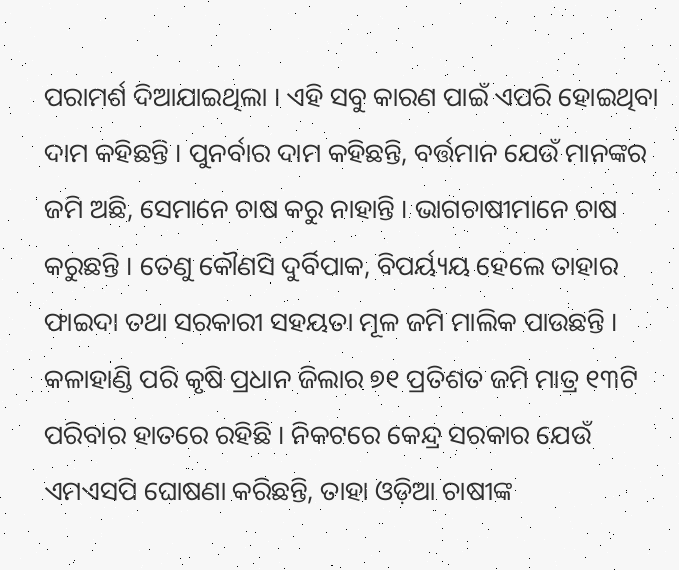ପରାମର୍ଶ ଦିଆଯାଇଥିଲା । ଏହି ସବୁ କାରଣ ପାଇଁ ଏପରି ହୋଇଥିବା ଦାମ କହିଛନ୍ତି । ପୁନର୍ବାର ଦାମ କହିଛନ୍ତି, ବର୍ତ୍ତମାନ ଯେଉଁ ମାନଙ୍କର ଜମି ଅଛି, ସେମାନେ ଚାଷ କରୁ ନାହାନ୍ତି । ଭାଗଚାଷୀମାନେ ଚାଷ କରୁଛନ୍ତି । ତେଣୁ କୌଣସି ଦୁର୍ବିପାକ, ବିପର୍ୟ୍ୟୟ ହେଲେ ତାହାର ଫାଇଦା ତଥା ସରକାରୀ ସହୟତା ମୂଳ ଜମି ମାଲିକ ପାଉଛନ୍ତି । କଳାହାଣ୍ଡି ପରି କୃଷି ପ୍ରଧାନ ଜିଲାର ୭୧ ପ୍ରତିଶତ ଜମି ମାତ୍ର ୧୩ଟି ପରିବାର ହାତରେ ରହିଛି । ନିକଟରେ କେନ୍ଦ୍ର ସରକାର ଯେଉଁ ଏମଏସପି ଘୋଷଣା କରିଛନ୍ତି, ତାହା ଓଡ଼ିଆ ଚାଷୀଙ୍କ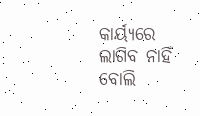କାର୍ୟ୍ୟରେ ଲାଗିବ ନାହିଁ ବୋଲି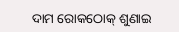ଦାମ ରୋକଠୋକ୍ ଶୁଣାଇ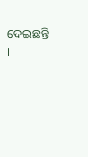ଦେଇଛନ୍ତି ।